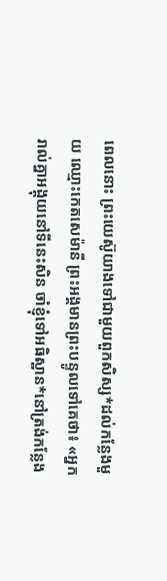ពេលនោះ ព្រះយេស៊ូយាងទៅជាមួយពួកសិស្ស*ដល់កន្លែងមួយ ឈ្មោះកេតសេម៉ានី ព្រះអង្គមានព្រះបន្ទូលទៅគេថា៖ «អ្នករាល់គ្នាអង្គុយនៅទីនេះសិន ចាំខ្ញុំទៅអធិស្ឋាន*នៅត្រង់កន្លែង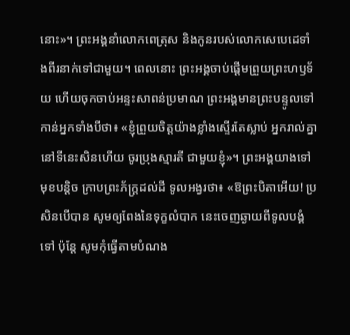នោះ»។ ព្រះអង្គនាំលោកពេត្រុស និងកូនរបស់លោកសេបេដេទាំងពីរនាក់ទៅជាមួយ។ ពេលនោះ ព្រះអង្គចាប់ផ្ដើមព្រួយព្រះហឫទ័យ ហើយចុកចាប់អន្ទះសាពន់ប្រមាណ ព្រះអង្គមានព្រះបន្ទូលទៅកាន់អ្នកទាំងបីថា៖ «ខ្ញុំព្រួយចិត្តយ៉ាងខ្លាំងស្ទើរតែស្លាប់ អ្នករាល់គ្នានៅទីនេះសិនហើយ ចូរប្រុងស្មារតី ជាមួយខ្ញុំ»។ ព្រះអង្គយាងទៅមុខបន្ដិច ក្រាបព្រះភ័ក្ត្រដល់ដី ទូលអង្វរថា៖ «ឱព្រះបិតាអើយ! ប្រសិនបើបាន សូមឲ្យពែងនៃទុក្ខលំបាក នេះចេញឆ្ងាយពីទូលបង្គំទៅ ប៉ុន្តែ សូមកុំធ្វើតាមបំណង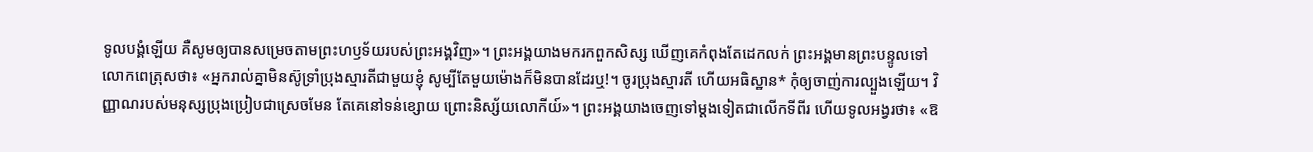ទូលបង្គំឡើយ គឺសូមឲ្យបានសម្រេចតាមព្រះហឫទ័យរបស់ព្រះអង្គវិញ»។ ព្រះអង្គយាងមករកពួកសិស្ស ឃើញគេកំពុងតែដេកលក់ ព្រះអង្គមានព្រះបន្ទូលទៅលោកពេត្រុសថា៖ «អ្នករាល់គ្នាមិនស៊ូទ្រាំប្រុងស្មារតីជាមួយខ្ញុំ សូម្បីតែមួយម៉ោងក៏មិនបានដែរឬ!។ ចូរប្រុងស្មារតី ហើយអធិស្ឋាន* កុំឲ្យចាញ់ការល្បួងឡើយ។ វិញ្ញាណរបស់មនុស្សប្រុងប្រៀបជាស្រេចមែន តែគេនៅទន់ខ្សោយ ព្រោះនិស្ស័យលោកីយ៍»។ ព្រះអង្គយាងចេញទៅម្ដងទៀតជាលើកទីពីរ ហើយទូលអង្វរថា៖ «ឱ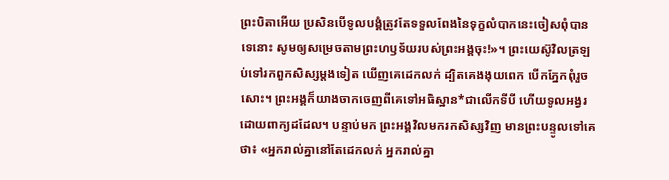ព្រះបិតាអើយ ប្រសិនបើទូលបង្គំត្រូវតែទទួលពែងនៃទុក្ខលំបាកនេះចៀសពុំបានទេនោះ សូមឲ្យសម្រេចតាមព្រះហឫទ័យរបស់ព្រះអង្គចុះ!»។ ព្រះយេស៊ូវិលត្រឡប់ទៅរកពួកសិស្សម្ដងទៀត ឃើញគេដេកលក់ ដ្បិតគេងងុយពេក បើកភ្នែកពុំរួចសោះ។ ព្រះអង្គក៏យាងចាកចេញពីគេទៅអធិស្ឋាន*ជាលើកទីបី ហើយទូលអង្វរដោយពាក្យដដែល។ បន្ទាប់មក ព្រះអង្គវិលមករកសិស្សវិញ មានព្រះបន្ទូលទៅគេថា៖ «អ្នករាល់គ្នានៅតែដេកលក់ អ្នករាល់គ្នា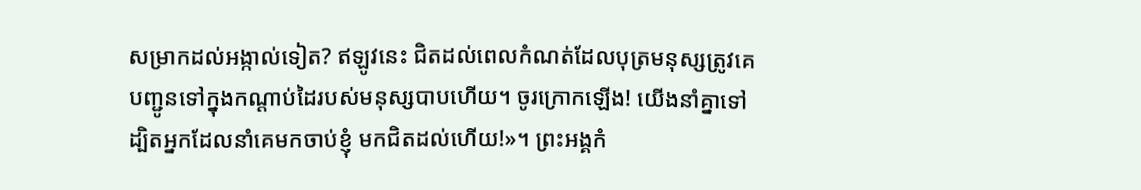សម្រាកដល់អង្កាល់ទៀត? ឥឡូវនេះ ជិតដល់ពេលកំណត់ដែលបុត្រមនុស្សត្រូវគេបញ្ជូនទៅក្នុងកណ្ដាប់ដៃរបស់មនុស្សបាបហើយ។ ចូរក្រោកឡើង! យើងនាំគ្នាទៅ ដ្បិតអ្នកដែលនាំគេមកចាប់ខ្ញុំ មកជិតដល់ហើយ!»។ ព្រះអង្គកំ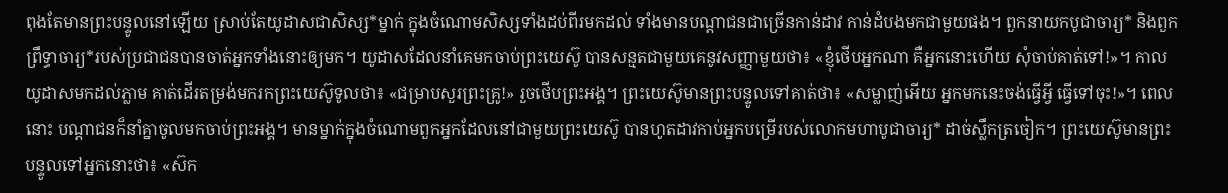ពុងតែមានព្រះបន្ទូលនៅឡើយ ស្រាប់តែយូដាសជាសិស្ស*ម្នាក់ ក្នុងចំណោមសិស្សទាំងដប់ពីរមកដល់ ទាំងមានបណ្ដាជនជាច្រើនកាន់ដាវ កាន់ដំបងមកជាមួយផង។ ពួកនាយកបូជាចារ្យ* និងពួកព្រឹទ្ធាចារ្យ*របស់ប្រជាជនបានចាត់អ្នកទាំងនោះឲ្យមក។ យូដាសដែលនាំគេមកចាប់ព្រះយេស៊ូ បានសន្មតជាមួយគេនូវសញ្ញាមួយថា៖ «ខ្ញុំថើបអ្នកណា គឺអ្នកនោះហើយ សុំចាប់គាត់ទៅ!»។ កាលយូដាសមកដល់ភ្លាម គាត់ដើរតម្រង់មករកព្រះយេស៊ូទូលថា៖ «ជម្រាបសួរព្រះគ្រូ!» រួចថើបព្រះអង្គ។ ព្រះយេស៊ូមានព្រះបន្ទូលទៅគាត់ថា៖ «សម្លាញ់អើយ អ្នកមកនេះចង់ធ្វើអ្វី ធ្វើទៅចុះ!»។ ពេលនោះ បណ្ដាជនក៏នាំគ្នាចូលមកចាប់ព្រះអង្គ។ មានម្នាក់ក្នុងចំណោមពួកអ្នកដែលនៅជាមួយព្រះយេស៊ូ បានហូតដាវកាប់អ្នកបម្រើរបស់លោកមហាបូជាចារ្យ* ដាច់ស្លឹកត្រចៀក។ ព្រះយេស៊ូមានព្រះបន្ទូលទៅអ្នកនោះថា៖ «ស៊ក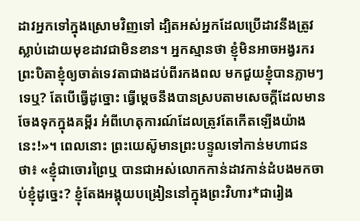ដាវអ្នកទៅក្នុងស្រោមវិញទៅ ដ្បិតអស់អ្នកដែលប្រើដាវនឹងត្រូវស្លាប់ដោយមុខដាវជាមិនខាន។ អ្នកស្មានថា ខ្ញុំមិនអាចអង្វរករព្រះបិតាខ្ញុំឲ្យចាត់ទេវតាជាងដប់ពីរកងពល មកជួយខ្ញុំបានភ្លាមៗទេឬ? តែបើធ្វើដូច្នោះ ធ្វើម្ដេចនឹងបានស្របតាមសេចក្ដីដែលមានចែងទុកក្នុងគម្ពីរ អំពីហេតុការណ៍ដែលត្រូវតែកើតឡើងយ៉ាងនេះ!»។ ពេលនោះ ព្រះយេស៊ូមានព្រះបន្ទូលទៅកាន់មហាជនថា៖ «ខ្ញុំជាចោរព្រៃឬ បានជាអស់លោកកាន់ដាវកាន់ដំបងមកចាប់ខ្ញុំដូច្នេះ? ខ្ញុំតែងអង្គុយបង្រៀននៅក្នុងព្រះវិហារ*ជារៀង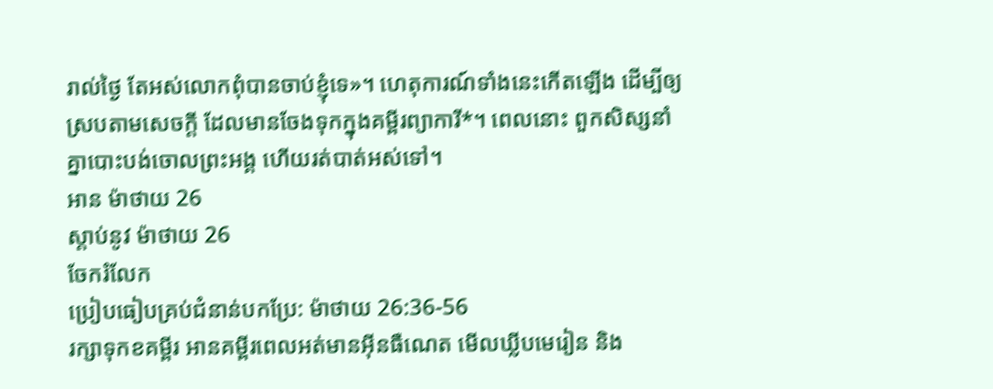រាល់ថ្ងៃ តែអស់លោកពុំបានចាប់ខ្ញុំទេ»។ ហេតុការណ៍ទាំងនេះកើតឡើង ដើម្បីឲ្យស្របតាមសេចក្ដី ដែលមានចែងទុកក្នុងគម្ពីរព្យាការី*។ ពេលនោះ ពួកសិស្សនាំគ្នាបោះបង់ចោលព្រះអង្គ ហើយរត់បាត់អស់ទៅ។
អាន ម៉ាថាយ 26
ស្ដាប់នូវ ម៉ាថាយ 26
ចែករំលែក
ប្រៀបធៀបគ្រប់ជំនាន់បកប្រែ: ម៉ាថាយ 26:36-56
រក្សាទុកខគម្ពីរ អានគម្ពីរពេលអត់មានអ៊ីនធឺណេត មើលឃ្លីបមេរៀន និង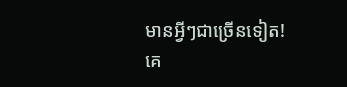មានអ្វីៗជាច្រើនទៀត!
គេ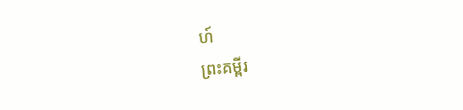ហ៍
ព្រះគម្ពីរ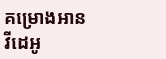គម្រោងអាន
វីដេអូ